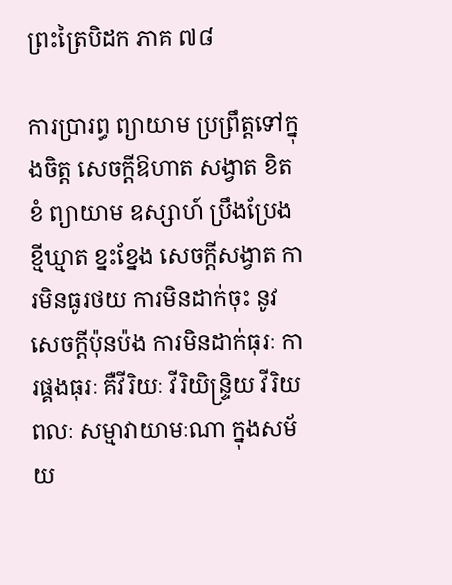ព្រះត្រៃបិដក ភាគ ៧៨

ការប្រារព្ធ ព្យាយាម ប្រព្រឹត្តទៅក្នុងចិត្ត សេចក្តីឱហាត សង្វាត ខិតខំ ព្យាយាម ឧស្សាហ៍ ប្រឹងប្រែង ខ្មីឃ្មាត ខ្នះខ្នែង សេចក្តីសង្វាត ការមិនធូរថយ ការមិនដាក់ចុះ នូវសេចក្តីប៉ុនប៉ង ការមិនដាក់ធុរៈ ការផ្គងធុរៈ គឺវីរិយៈ វីរិយិន្ទ្រិយ វីរិយពលៈ សម្មាវាយាមៈណា ក្នុងសម័យ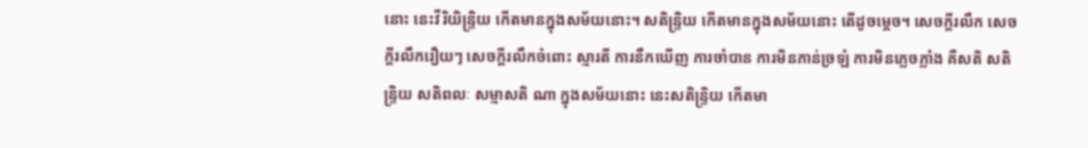នោះ នេះវីរិយិន្ទ្រិយ កើតមានក្នុងសម័យនោះ។ សតិន្ទ្រិយ កើតមានក្នុងសម័យនោះ តើដូចម្តេច។ សេចក្តីរលឹក សេចក្តីរលឹករឿយៗ សេចក្តីរលឹកចំពោះ ស្មារតី ការនឹកឃើញ ការចាំបាន ការមិនភាន់ច្រឡំ ការមិនភ្លេចភ្លាំង គឺសតិ សតិន្ទ្រិយ សតិពលៈ សម្មាសតិ ណា ក្នុងសម័យនោះ នេះសតិន្រ្ទិយ កើតមា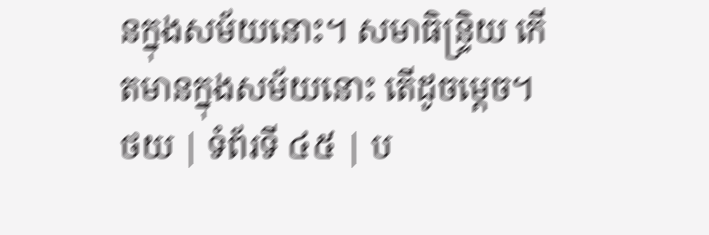នក្នុងសម័យនោះ។ សមាធិន្រ្ទិយ កើតមានក្នុងសម័យនោះ តើដូចម្តេច។
ថយ | ទំព័រទី ៤៥ | ប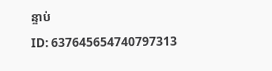ន្ទាប់
ID: 637645654740797313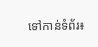ទៅកាន់ទំព័រ៖